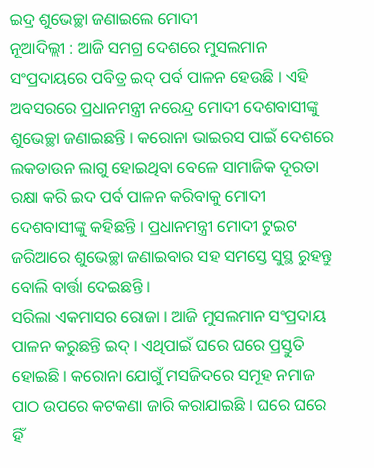ଇଦ୍ର ଶୁଭେଚ୍ଛା ଜଣାଇଲେ ମୋଦୀ
ନୂଆଦିଲ୍ଲୀ : ଆଜି ସମଗ୍ର ଦେଶରେ ମୁସଲମାନ ସଂପ୍ରଦାୟରେ ପବିତ୍ର ଇଦ୍ ପର୍ବ ପାଳନ ହେଉଛି । ଏହି ଅବସରରେ ପ୍ରଧାନମନ୍ତ୍ରୀ ନରେନ୍ଦ୍ର ମୋଦୀ ଦେଶବାସୀଙ୍କୁ ଶୁଭେଚ୍ଛା ଜଣାଇଛନ୍ତି । କରୋନା ଭାଇରସ ପାଇଁ ଦେଶରେ ଲକଡାଉନ ଲାଗୁ ହୋଇଥିବା ବେଳେ ସାମାଜିକ ଦୂରତା ରକ୍ଷା କରି ଇଦ ପର୍ବ ପାଳନ କରିବାକୁ ମୋଦୀ ଦେଶବାସୀଙ୍କୁ କହିଛନ୍ତି । ପ୍ରଧାନମନ୍ତ୍ରୀ ମୋଦୀ ଟୁଇଟ ଜରିଆରେ ଶୁଭେଚ୍ଛା ଜଣାଇବାର ସହ ସମସ୍ତେ ସୁସ୍ଥ ରୁହନ୍ତୁ ବୋଲି ବାର୍ତ୍ତା ଦେଇଛନ୍ତି ।
ସରିଲା ଏକମାସର ରୋଜା । ଆଜି ମୁସଲମାନ ସଂପ୍ରଦାୟ ପାଳନ କରୁଛନ୍ତି ଇଦ୍ । ଏଥିପାଇଁ ଘରେ ଘରେ ପ୍ରସ୍ତୁତି ହୋଇଛି । କରୋନା ଯୋଗୁଁ ମସଜିଦରେ ସମୂହ ନମାଜ ପାଠ ଉପରେ କଟକଣା ଜାରି କରାଯାଇଛି । ଘରେ ଘରେ ହିଁ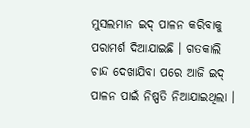ମୁସଲମାନ ଇଦ୍ ପାଳନ କରିବାକୁ ପରାମର୍ଶ ଦିଆଯାଇଛି । ଗତକାଲି ଚାନ୍ଦ ଦେଖାଯିବା ପରେ ଆଜି ଇଦ୍ ପାଳନ ପାଇଁ ନିଷ୍ପତି ନିଆଯାଇଥିଲା ।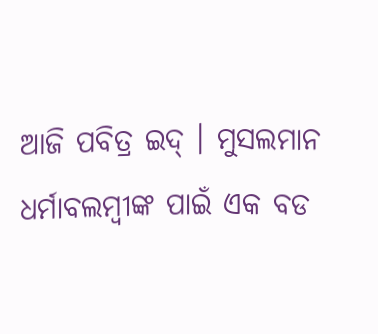ଆଜି ପବିତ୍ର ଇଦ୍ । ମୁସଲମାନ ଧର୍ମାବଲମ୍ବୀଙ୍କ ପାଇଁ ଏକ ବଡ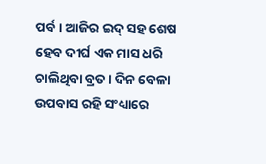ପର୍ବ । ଆଜିର ଇଦ୍ ସହ ଶେଷ ହେବ ଦୀର୍ଘ ଏକ ମାସ ଧରି ଚାଲିଥିବା ବ୍ରତ । ଦିନ ବେଳା ଉପବାସ ରହି ସଂଧ୍ୟାରେ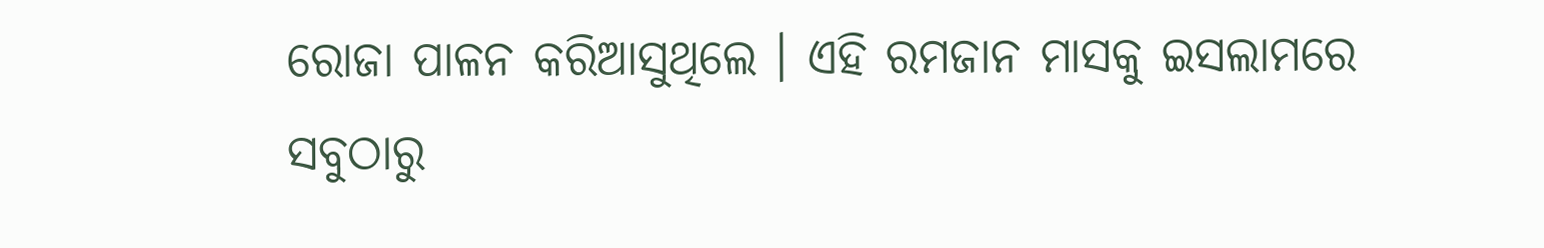ରୋଜା ପାଳନ କରିଆସୁଥିଲେ । ଏହି ରମଜାନ ମାସକୁ ଇସଲାମରେ ସବୁଠାରୁ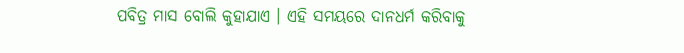ପବିତ୍ର ମାସ ବୋଲି କୁହାଯାଏ । ଏହି ସମୟରେ ଦାନଧର୍ମ କରିବାକୁ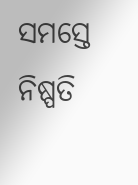ସମସ୍ତେ ନିଷ୍ପତି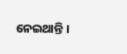ନେଇଥାନ୍ତି ।